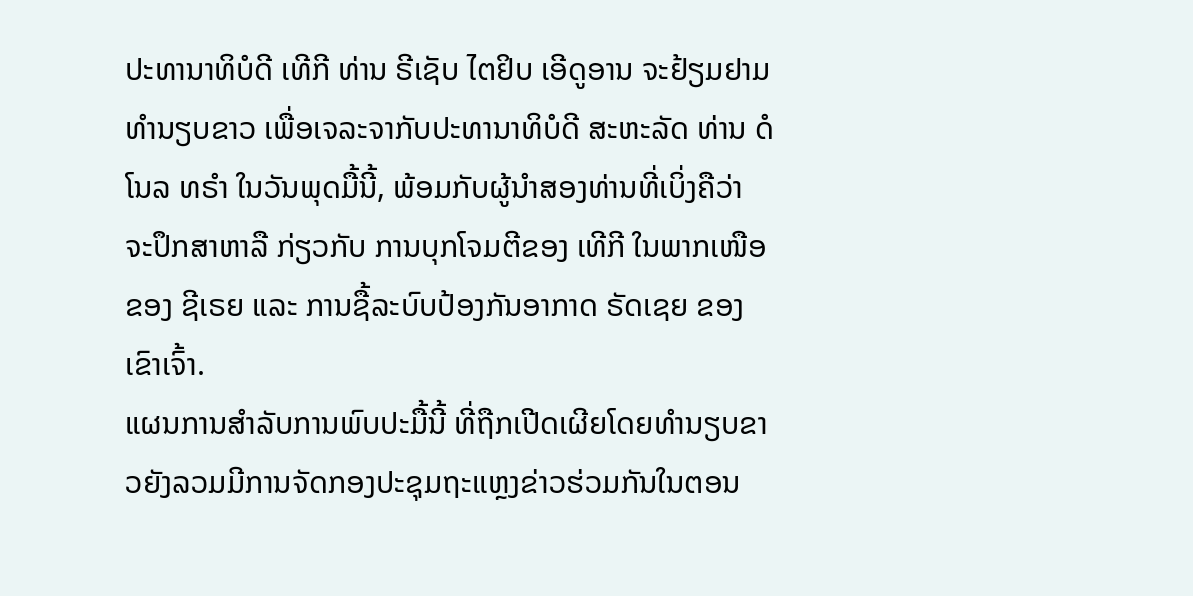ປະທານາທິບໍດີ ເທີກີ ທ່ານ ຣີເຊັບ ໄຕຢິບ ເອີດູອານ ຈະຢ້ຽມຢາມທຳນຽບຂາວ ເພື່ອເຈລະຈາກັບປະທານາທິບໍດີ ສະຫະລັດ ທ່ານ ດໍໂນລ ທຣຳ ໃນວັນພຸດມື້ນີ້, ພ້ອມກັບຜູ້ນຳສອງທ່ານທີ່ເບິ່ງຄືວ່າ ຈະປຶກສາຫາລື ກ່ຽວກັບ ການບຸກໂຈມຕີຂອງ ເທີກີ ໃນພາກເໜືອຂອງ ຊີເຣຍ ແລະ ການຊື້ລະບົບປ້ອງກັນອາກາດ ຣັດເຊຍ ຂອງເຂົາເຈົ້າ.
ແຜນການສຳລັບການພົບປະມື້ນີ້ ທີ່ຖືກເປີດເຜີຍໂດຍທຳນຽບຂາວຍັງລວມມີການຈັດກອງປະຊຸມຖະແຫຼງຂ່າວຮ່ວມກັນໃນຕອນ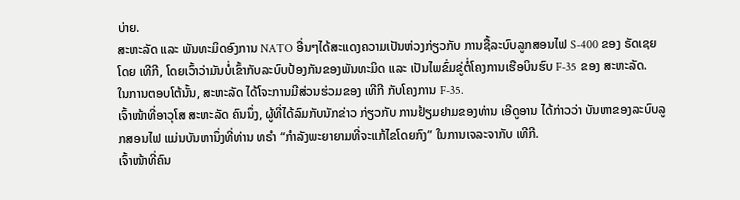ບ່າຍ.
ສະຫະລັດ ແລະ ພັນທະມິດອົງການ NATO ອື່ນໆໄດ້ສະແດງຄວາມເປັນຫ່ວງກ່ຽວກັບ ການຊື້ລະບົບລູກສອນໄຟ S-400 ຂອງ ຣັດເຊຍ ໂດຍ ເທີກີ, ໂດຍເວົ້າວ່າມັນບໍ່ເຂົ້າກັບລະບົບປ້ອງກັນຂອງພັນທະມິດ ແລະ ເປັນໄພຂົ່ມຂູ່ຕໍ່ໂຄງການເຮືອບິນຮົບ F-35 ຂອງ ສະຫະລັດ.
ໃນການຕອບໂຕ້ນັ້ນ, ສະຫະລັດ ໄດ້ໂຈະການມີສ່ວນຮ່ວມຂອງ ເທີກີ ກັບໂຄງການ F-35.
ເຈົ້າໜ້າທີ່ອາວຸໂສ ສະຫະລັດ ຄົນນຶ່ງ, ຜູ້ທີ່ໄດ້ລົມກັບນັກຂ່າວ ກ່ຽວກັບ ການຢ້ຽມຢາມຂອງທ່ານ ເອີດູອານ ໄດ້ກ່າວວ່າ ບັນຫາຂອງລະບົບລູກສອນໄຟ ແມ່ນບັນຫານຶ່ງທີ່ທ່ານ ທຣຳ “ກຳລັງພະຍາຍາມທີ່ຈະແກ້ໄຂໂດຍກົງ” ໃນການເຈລະຈາກັບ ເທີກີ.
ເຈົ້າໜ້າທີ່ຄົນ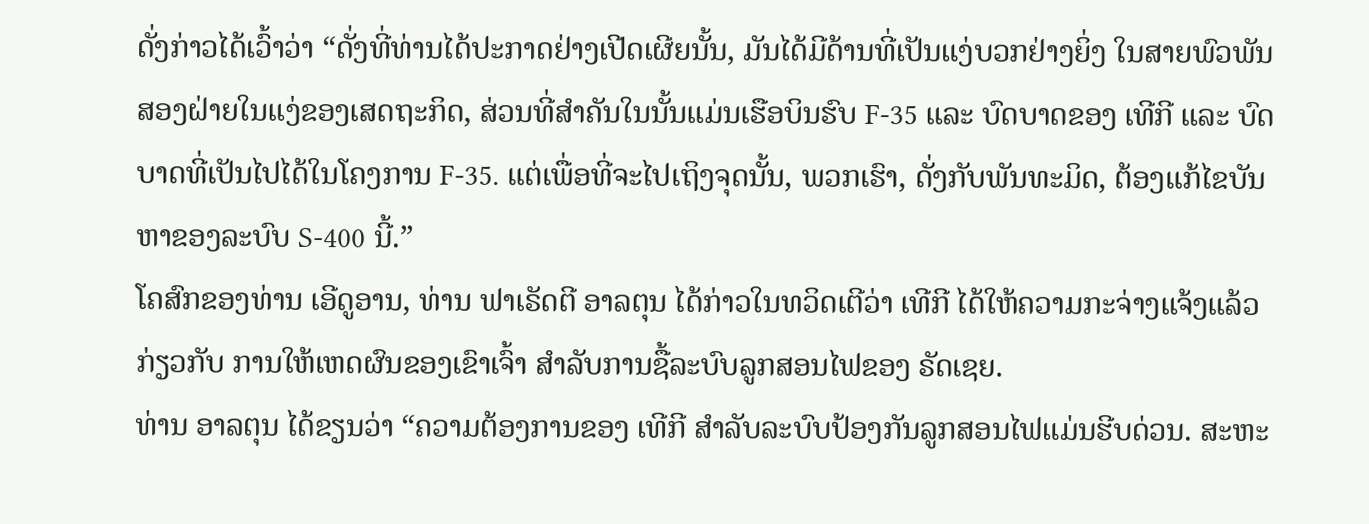ດັ່ງກ່າວໄດ້ເວົ້າວ່າ “ດັ່ງທີ່ທ່ານໄດ້ປະກາດຢ່າງເປີດເຜີຍນັ້ນ, ມັນໄດ້ມີດ້ານທີ່ເປັນແງ່ບວກຢ່າງຍິ່ງ ໃນສາຍພົວພັນສອງຝ່າຍໃນແງ່ຂອງເສດຖະກິດ, ສ່ວນທີ່ສຳຄັນໃນນັ້ນແມ່ນເຮືອບິນຮົບ F-35 ແລະ ບົດບາດຂອງ ເທີກີ ແລະ ບົດບາດທີ່ເປັນໄປໄດ້ໃນໂຄງການ F-35. ແຕ່ເພື່ອທີ່ຈະໄປເຖິງຈຸດນັ້ນ, ພວກເຮົາ, ດັ່ງກັບພັນທະມິດ, ຕ້ອງແກ້ໄຂບັນຫາຂອງລະບົບ S-400 ນີ້.”
ໂຄສົກຂອງທ່ານ ເອີດູອານ, ທ່ານ ຟາເຣັດຕີ ອາລຕຸນ ໄດ້ກ່າວໃນທວິດເຕີວ່າ ເທີກີ ໄດ້ໃຫ້ຄວາມກະຈ່າງແຈ້ງແລ້ວ ກ່ຽວກັບ ການໃຫ້ເຫດຜົນຂອງເຂົາເຈົ້າ ສຳລັບການຊື້ລະບົບລູກສອນໄຟຂອງ ຣັດເຊຍ.
ທ່ານ ອາລຕຸນ ໄດ້ຂຽນວ່າ “ຄວາມຕ້ອງການຂອງ ເທີກີ ສຳລັບລະບົບປ້ອງກັນລູກສອນໄຟແມ່ນຮີບດ່ວນ. ສະຫະ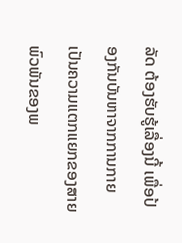ລັດ ຕ້ອງຮັບຮູ້ເລື່ອງນີ້ ເພື່ອປ້ອງກັນບັນຫາຈາກການກາຍເປັນຄວາມແຕກແຍກຂອງສາຍພົວພັນຂອງພ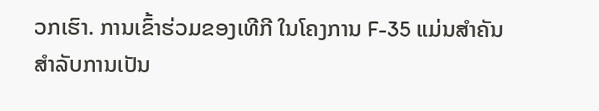ວກເຮົາ. ການເຂົ້າຮ່ວມຂອງເທີກີ ໃນໂຄງການ F-35 ແມ່ນສຳຄັນສຳລັບການເປັນ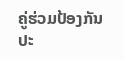ຄູ່ຮ່ວມປ້ອງກັນປະ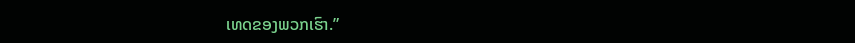ເທດຂອງພວກເຮົາ.”